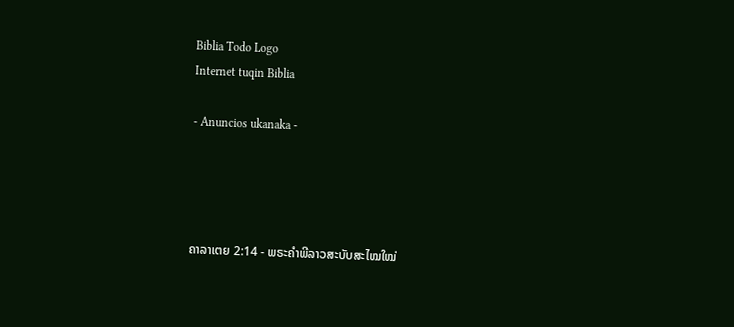Biblia Todo Logo
Internet tuqin Biblia

- Anuncios ukanaka -




ຄາລາເຕຍ 2:14 - ພຣະຄຳພີລາວສະບັບສະໄໝໃໝ່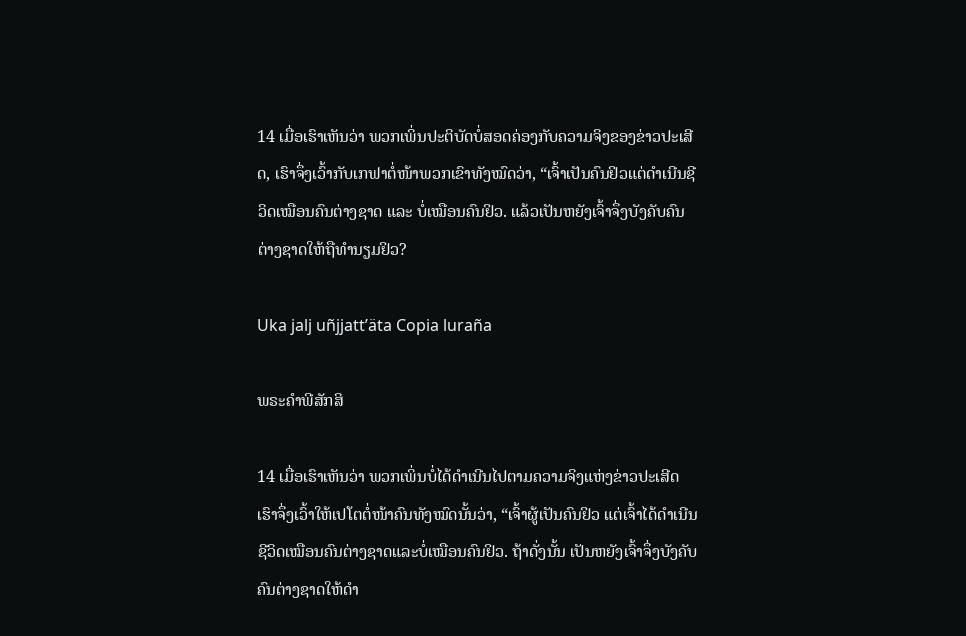14 ເມື່ອເຮົາເຫັນວ່າ ພວກເພິ່ນປະຕິບັດບໍ່ສອດຄ່ອງກັບຄວາມຈິງຂອງຂ່າວປະເສີດ, ເຮົາຈຶ່ງເວົ້າກັບເກຟາຕໍ່ໜ້າພວກເຂົາທັງໝົດວ່າ, “ເຈົ້າເປັນຄົນຢິວແຕ່ດຳເນີນຊີວິດເໝືອນຄົນຕ່າງຊາດ ແລະ ບໍ່ເໝືອນຄົນຢິວ. ແລ້ວເປັນຫຍັງເຈົ້າຈຶ່ງບັງຄັບຄົນຕ່າງຊາດໃຫ້ຖືທຳນຽມຢິວ?

Uka jalj uñjjattʼäta Copia luraña

ພຣະຄຳພີສັກສິ

14 ເມື່ອເຮົາເຫັນວ່າ ພວກເພິ່ນບໍ່ໄດ້ດຳເນີນໄປຕາມຄວາມຈິງແຫ່ງຂ່າວປະເສີດ ເຮົາຈຶ່ງເວົ້າໃຫ້ເປໂຕຕໍ່ໜ້າຄົນທັງໝົດນັ້ນວ່າ, “ເຈົ້າຜູ້ເປັນຄົນຢິວ ແຕ່ເຈົ້າໄດ້ດຳເນີນຊີວິດເໝືອນຄົນຕ່າງຊາດແລະບໍ່ເໝືອນຄົນຢິວ. ຖ້າດັ່ງນັ້ນ ເປັນຫຍັງເຈົ້າຈຶ່ງບັງຄັບຄົນຕ່າງຊາດໃຫ້ດຳ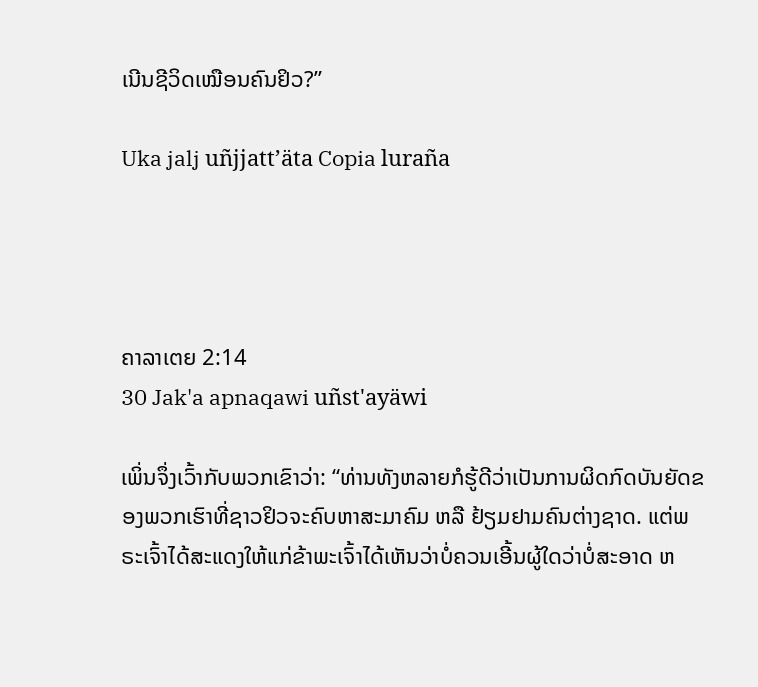ເນີນຊີວິດເໝືອນຄົນຢິວ?”

Uka jalj uñjjattʼäta Copia luraña




ຄາລາເຕຍ 2:14
30 Jak'a apnaqawi uñst'ayäwi

ເພິ່ນຈຶ່ງເວົ້າກັບພວກເຂົາວ່າ: “ທ່ານທັງຫລາຍກໍຮູ້ດີວ່າເປັນການຜິດກົດບັນຍັດຂອງພວກເຮົາທີ່ຊາວຢິວຈະຄົບຫາສະມາຄົມ ຫລື ຢ້ຽມຢາມຄົນຕ່າງຊາດ. ແຕ່ພຣະເຈົ້າໄດ້ສະແດງໃຫ້ແກ່ຂ້າພະເຈົ້າໄດ້ເຫັນວ່າບໍ່ຄວນເອີ້ນຜູ້ໃດວ່າບໍ່ສະອາດ ຫ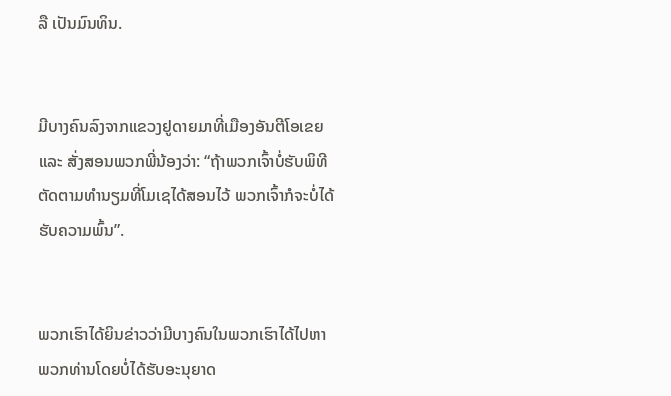ລື ເປັນມົນທິນ.


ມີບາງຄົນລົງຈາກແຂວງຢູດາຍມາທີ່ເມືອງອັນຕີໂອເຂຍ ແລະ ສັ່ງສອນພວກພີ່ນ້ອງວ່າ: “ຖ້າພວກເຈົ້າບໍ່ຮັບພິທີຕັດຕາມທຳນຽມທີ່ໂມເຊໄດ້ສອນໄວ້ ພວກເຈົ້າກໍຈະບໍ່ໄດ້ຮັບຄວາມພົ້ນ”.


ພວກເຮົາໄດ້ຍິນຂ່າວວ່າມີບາງຄົນໃນພວກເຮົາໄດ້ໄປຫາພວກທ່ານໂດຍບໍ່ໄດ້ຮັບອະນຸຍາດ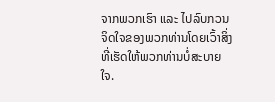ຈາກພວກເຮົາ ແລະ ໄປລົບກວນຈິດໃຈຂອງພວກທ່ານໂດຍເວົ້າສິ່ງທີ່ເຮັດໃຫ້ພວກທ່ານບໍ່ສະບາຍໃຈ.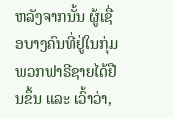ຫລັງຈາກນັ້ນ ຜູ້ເຊື່ອບາງຄົນທີ່ຢູ່ໃນກຸ່ມພວກຟາຣີຊາຍໄດ້ຢືນຂຶ້ນ ແລະ ເວົ້າວ່າ,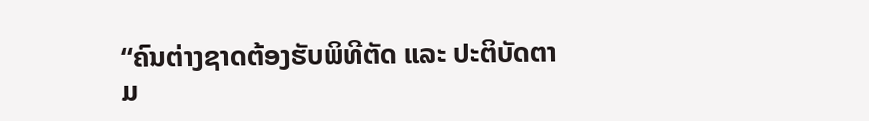“ຄົນຕ່າງຊາດຕ້ອງຮັບພິທີຕັດ ແລະ ປະຕິບັດຕາມ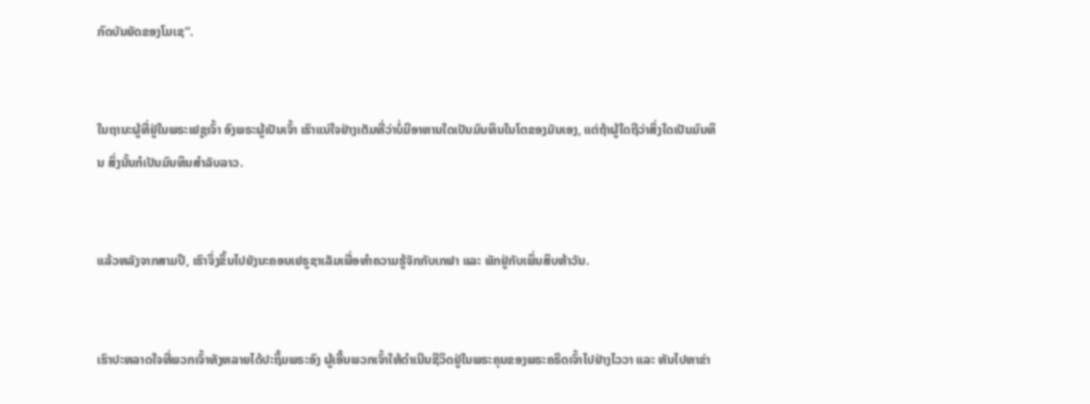ກົດບັນຍັດຂອງໂມເຊ”.


ໃນຖານະຜູ້ທີ່ຢູ່ໃນພຣະເຢຊູເຈົ້າ ອົງພຣະຜູ້ເປັນເຈົ້າ ເຮົາແນ່ໃຈຢ່າງເຕັມທີ່ວ່າບໍ່ມີອາຫານໃດເປັນມົນທິນໃນໂຕຂອງມັນເອງ, ແຕ່ຖ້າຜູ້ໃດຖືວ່າສິ່ງໃດເປັນມົນທິນ ສິ່ງນັ້ນກໍເປັນມົນທິນສຳລັບລາວ.


ແລ້ວຫລັງຈາກສາມປີ, ເຮົາຈຶ່ງຂຶ້ນໄປຍັງນະຄອນເຢຣູຊາເລັມເພື່ອທຳຄວາມຮູ້ຈັກກັບເກຟາ ແລະ ພັກຢູ່ກັບເພິ່ນສິບຫ້າວັນ.


ເຮົາປະຫລາດໃຈທີ່ພວກເຈົ້າທັງຫລາຍໄດ້ປະຖິ້ມພຣະອົງ ຜູ້ເອີ້ນພວກເຈົ້າໃຫ້ດໍາເນີນຊີວິດຢູ່ໃນພຣະຄຸນຂອງພຣະຄຣິດເຈົ້າໄປຢ່າງໄວວາ ແລະ ຫັນໄປຫາຂ່າ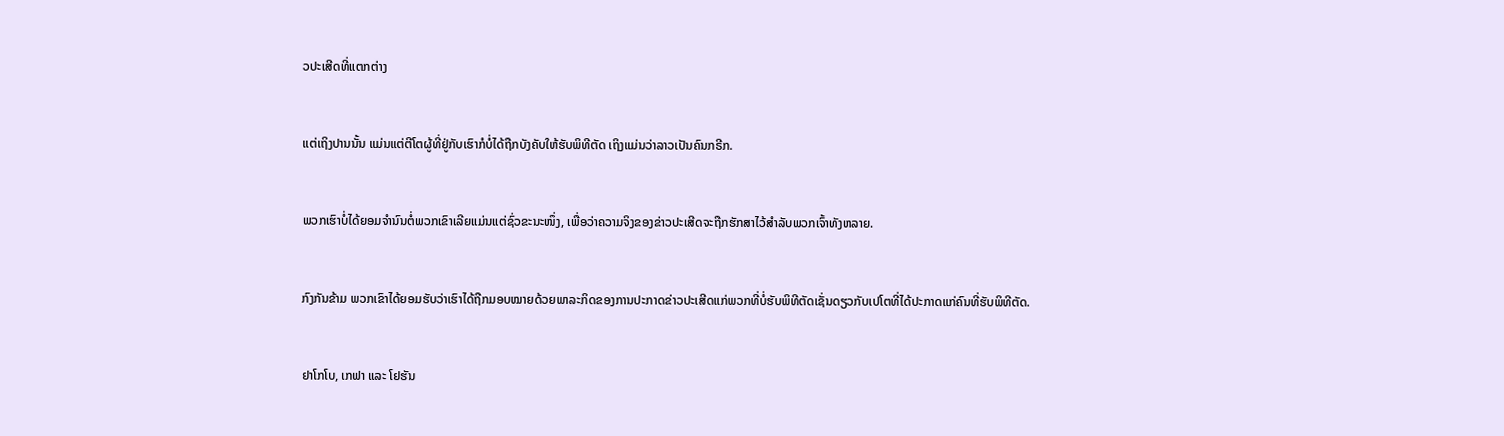ວປະເສີດທີ່ແຕກຕ່າງ


ແຕ່ເຖິງປານນັ້ນ ແມ່ນແຕ່ຕີໂຕຜູ້ທີ່ຢູ່ກັບເຮົາກໍບໍ່ໄດ້ຖືກບັງຄັບໃຫ້ຮັບພິທີຕັດ ເຖິງແມ່ນວ່າລາວເປັນຄົນກຣີກ.


ພວກເຮົາບໍ່ໄດ້ຍອມຈຳນົນຕໍ່ພວກເຂົາເລີຍແມ່ນແຕ່ຊົ່ວຂະນະໜຶ່ງ, ເພື່ອວ່າຄວາມຈິງຂອງຂ່າວປະເສີດຈະຖືກຮັກສາໄວ້ສຳລັບພວກເຈົ້າທັງຫລາຍ.


ກົງກັນຂ້າມ ພວກເຂົາໄດ້ຍອມຮັບວ່າເຮົາໄດ້ຖືກມອບໝາຍດ້ວຍພາລະກິດຂອງການປະກາດຂ່າວປະເສີດແກ່ພວກທີ່ບໍ່ຮັບພິທີຕັດເຊັ່ນດຽວກັບເປໂຕທີ່ໄດ້ປະກາດແກ່ຄົນທີ່ຮັບພິທີຕັດ.


ຢາໂກໂບ, ເກຟາ ແລະ ໂຢຮັນ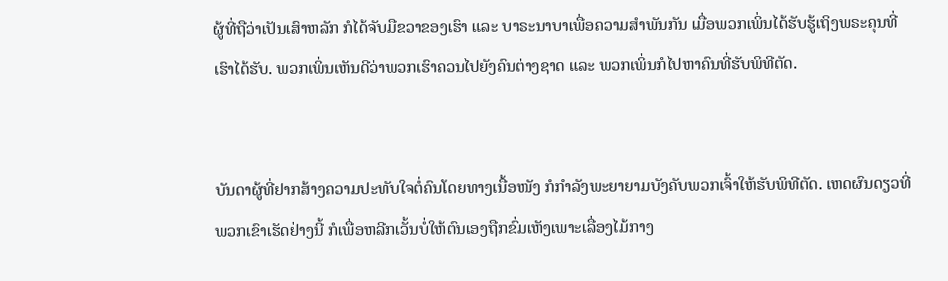ຜູ້ທີ່ຖືວ່າເປັນເສົາຫລັກ ກໍໄດ້ຈັບມືຂວາຂອງເຮົາ ແລະ ບາຣະນາບາເພື່ອຄວາມສຳພັນກັນ ເມື່ອພວກເພິ່ນໄດ້ຮັບຮູ້ເຖິງພຣະຄຸນທີ່ເຮົາໄດ້ຮັບ. ພວກເພິ່ນເຫັນດີວ່າພວກເຮົາຄວນໄປຍັງຄົນຕ່າງຊາດ ແລະ ພວກເພິ່ນກໍໄປຫາຄົນທີ່ຮັບພິທີຕັດ.


ບັນດາຜູ້ທີ່ຢາກສ້າງຄວາມປະທັບໃຈຕໍ່ຄົນໂດຍທາງເນື້ອໜັງ ກໍກຳລັງພະຍາຍາມບັງຄັບພວກເຈົ້າໃຫ້ຮັບພິທີຕັດ. ເຫດຜົນດຽວທີ່ພວກເຂົາເຮັດຢ່າງນີ້ ກໍເພື່ອຫລີກເວັ້ນບໍ່ໃຫ້ຕົນເອງຖືກຂົ່ມເຫັງເພາະເລື່ອງໄມ້ກາງ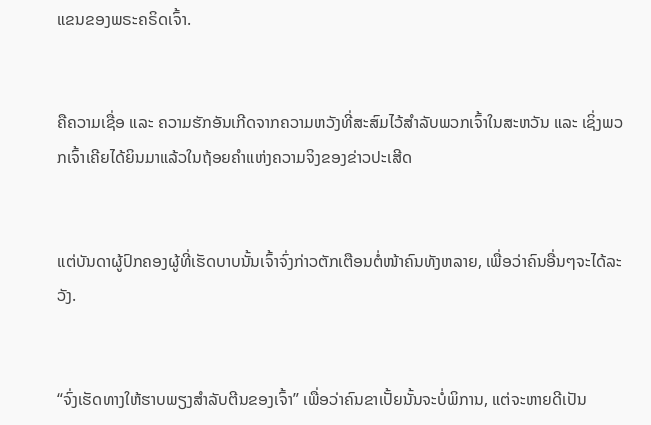ແຂນຂອງພຣະຄຣິດເຈົ້າ.


ຄືຄວາມເຊື່ອ ແລະ ຄວາມຮັກອັນເກີດຈາກຄວາມຫວັງທີ່ສະສົມໄວ້ສຳລັບພວກເຈົ້າໃນສະຫວັນ ແລະ ເຊິ່ງພວກເຈົ້າເຄີຍໄດ້ຍິນມາແລ້ວໃນຖ້ອຍຄຳແຫ່ງຄວາມຈິງຂອງຂ່າວປະເສີດ


ແຕ່ບັນດາຜູ້ປົກຄອງຜູ້ທີ່ເຮັດບາບນັ້ນເຈົ້າຈົ່ງກ່າວຕັກເຕືອນຕໍ່ໜ້າຄົນທັງຫລາຍ, ເພື່ອວ່າຄົນອື່ນໆຈະໄດ້ລະວັງ.


“ຈົ່ງເຮັດທາງໃຫ້ຮາບພຽງສຳລັບຕີນຂອງເຈົ້າ” ເພື່ອວ່າຄົນຂາເປັ້ຍນັ້ນຈະບໍ່ພິການ, ແຕ່ຈະຫາຍດີເປັນ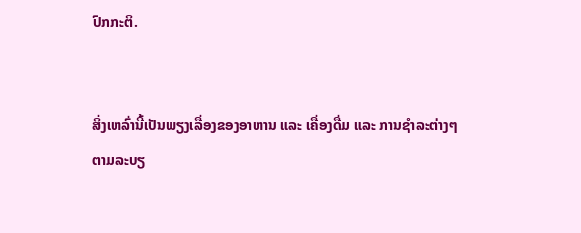ປົກກະຕິ.


ສິ່ງເຫລົ່ານີ້ເປັນພຽງເລື່ອງຂອງອາຫານ ແລະ ເຄື່ອງດື່ມ ແລະ ການຊຳລະຕ່າງໆຕາມລະບຽ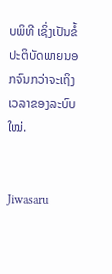ບພິທີ ເຊິ່ງເປັນຂໍ້ປະຕິບັດພາຍນອກຈົນກວ່າຈະເຖິງເວລາຂອງລະບົບໃໝ່.


Jiwasaru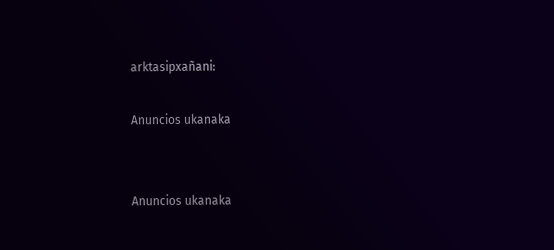arktasipxañani:

Anuncios ukanaka


Anuncios ukanaka